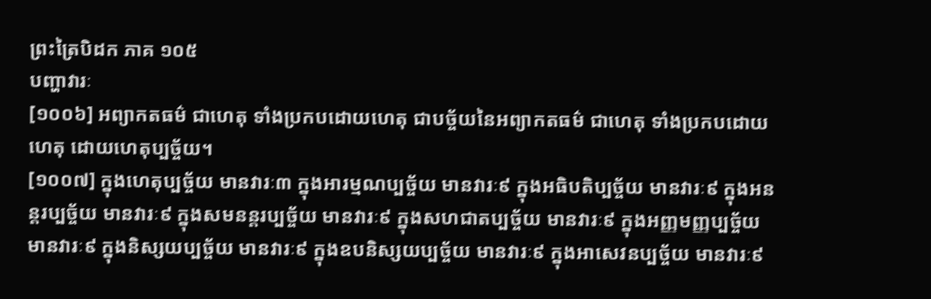ព្រះត្រៃបិដក ភាគ ១០៥
បញ្ហាវារៈ
[១០០៦] អព្យាកតធម៌ ជាហេតុ ទាំងប្រកបដោយហេតុ ជាបច្ច័យនៃអព្យាកតធម៌ ជាហេតុ ទាំងប្រកបដោយហេតុ ដោយហេតុប្បច្ច័យ។
[១០០៧] ក្នុងហេតុប្បច្ច័យ មានវារៈ៣ ក្នុងអារម្មណប្បច្ច័យ មានវារៈ៩ ក្នុងអធិបតិប្បច្ច័យ មានវារៈ៩ ក្នុងអនន្តរប្បច្ច័យ មានវារៈ៩ ក្នុងសមនន្តរប្បច្ច័យ មានវារៈ៩ ក្នុងសហជាតប្បច្ច័យ មានវារៈ៩ ក្នុងអញ្ញមញ្ញប្បច្ច័យ មានវារៈ៩ ក្នុងនិស្សយប្បច្ច័យ មានវារៈ៩ ក្នុងឧបនិស្សយប្បច្ច័យ មានវារៈ៩ ក្នុងអាសេវនប្បច្ច័យ មានវារៈ៩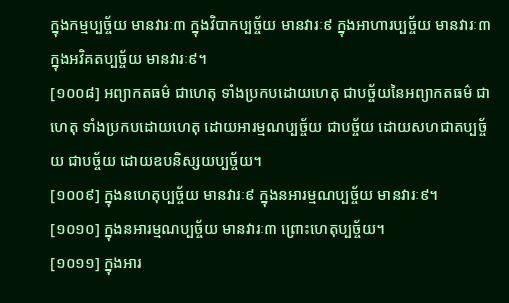ក្នុងកម្មប្បច្ច័យ មានវារៈ៣ ក្នុងវិបាកប្បច្ច័យ មានវារៈ៩ ក្នុងអាហារប្បច្ច័យ មានវារៈ៣ ក្នុងអវិគតប្បច្ច័យ មានវារៈ៩។
[១០០៨] អព្យាកតធម៌ ជាហេតុ ទាំងប្រកបដោយហេតុ ជាបច្ច័យនៃអព្យាកតធម៌ ជាហេតុ ទាំងប្រកបដោយហេតុ ដោយអារម្មណប្បច្ច័យ ជាបច្ច័យ ដោយសហជាតប្បច្ច័យ ជាបច្ច័យ ដោយឧបនិស្សយប្បច្ច័យ។
[១០០៩] ក្នុងនហេតុប្បច្ច័យ មានវារៈ៩ ក្នុងនអារម្មណប្បច្ច័យ មានវារៈ៩។
[១០១០] ក្នុងនអារម្មណប្បច្ច័យ មានវារៈ៣ ព្រោះហេតុប្បច្ច័យ។
[១០១១] ក្នុងអារ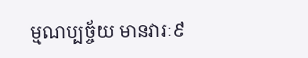ម្មណប្បច្ច័យ មានវារៈ៩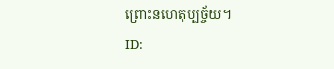ព្រោះនហេតុប្បច្ច័យ។
ID: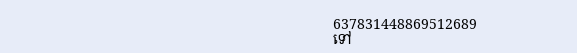637831448869512689
ទៅ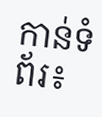កាន់ទំព័រ៖